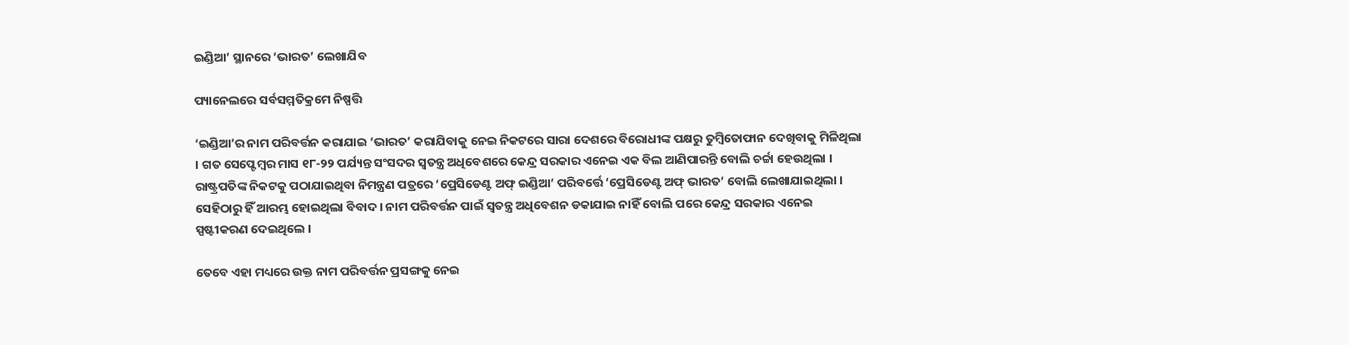ଇଣ୍ଡିଆ’ ସ୍ଥାନରେ ‘ଭାରତ’ ଲେଖାଯିବ

ପ୍ୟାନେଲରେ ସର୍ବସମ୍ମତିକ୍ରମେ ନିଷ୍ପତ୍ତି

‘ଇଣ୍ଡିଆ’ର ନାମ ପରିବର୍ତ୍ତନ କରାଯାଇ ‘ଭାରତ’ କରାଯିବାକୁ ନେଇ ନିକଟରେ ସାରା ଦେଶରେ ବିରୋଧୀଙ୍କ ପକ୍ଷରୁ ତୁମ୍ବିତୋଫାନ ଦେଖିବାକୁ ମିଳିଥିଲା । ଗତ ସେପ୍ଟେମ୍ବର ମାସ ୧୮-୨୨ ପର୍ଯ୍ୟନ୍ତ ସଂସଦର ସ୍ୱତନ୍ତ୍ର ଅଧିବେଶରେ କେନ୍ଦ୍ର ସରକାର ଏନେଇ ଏକ ବିଲ ଆଣିପାରନ୍ତି ବୋଲି ଚର୍ଚ୍ଚା ହେଉଥିଲା । ରାଷ୍ଟ୍ରପତିଙ୍କ ନିକଟକୁ ପଠାଯାଇଥିବା ନିମନ୍ତ୍ରଣ ପତ୍ରରେ ‘ପ୍ରେସିଡେଣ୍ଟ ଅଫ୍ ଇଣ୍ଡିଆ’ ପରିବର୍ତ୍ତେ ‘ପ୍ରେସିଡେଣ୍ଟ ଅଫ୍ ଭାରତ’ ବୋଲି ଲେଖାଯାଇଥିଲା । ସେହିଠାରୁ ହିଁ ଆରମ୍ଭ ହୋଇଥିଲା ବିବାଦ । ନାମ ପରିବର୍ତ୍ତନ ପାଇଁ ସ୍ୱତନ୍ତ୍ର ଅଧିବେଶନ ଡକାଯାଇ ନାହିଁ ବୋଲି ପରେ କେନ୍ଦ୍ର ସରକାର ଏନେଇ ସ୍ପଷ୍ଟୀକରଣ ଦେଇଥିଲେ ।

ତେବେ ଏହା ମଧ୍ୟରେ ଉକ୍ତ ନାମ ପରିବର୍ତ୍ତନ ପ୍ରସଙ୍ଗକୁ ନେଇ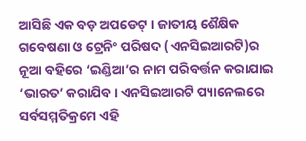ଆସିଛି ଏକ ବଡ଼ ଅପଡେଟ୍ । ଜାତୀୟ ଶୈକ୍ଷିକ ଗବେଷଣା ଓ ଟ୍ରେନିଂ ପରିଷଦ (ଏନସିଇଆରଟି)ର ନୂଆ ବହିରେ ‘ଇଣ୍ଡିଆ’ର ନାମ ପରିବର୍ତ୍ତନ କରାଯାଇ ‘ଭାରତ’ କରାଯିବ । ଏନସିଇଆରଟି ପ୍ୟାନେଲରେ ସର୍ବସମ୍ମତିକ୍ରମେ ଏହି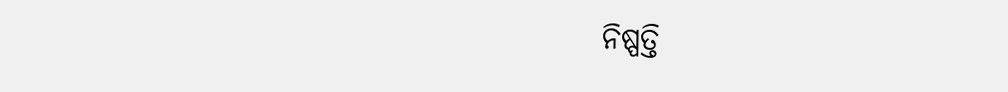ନିଷ୍ପତ୍ତି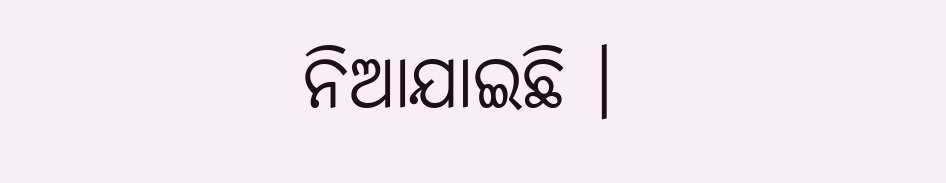ନିଆଯାଇଛି ।